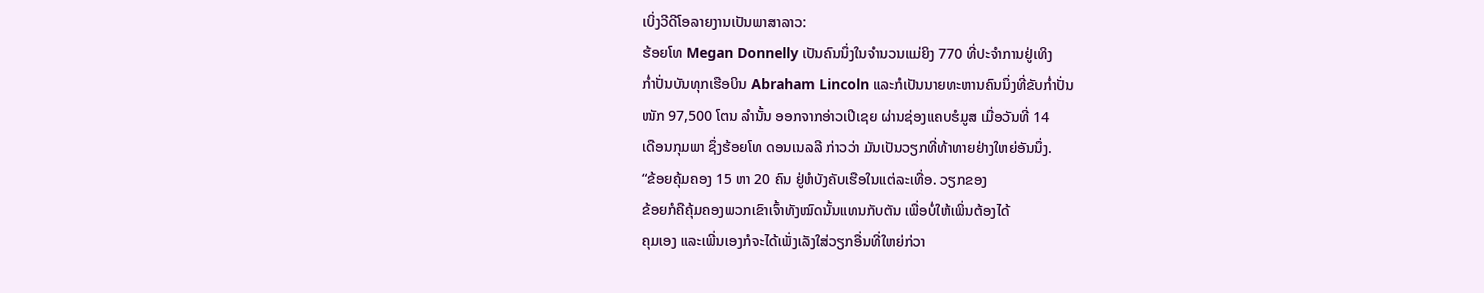ເບິ່ງວີດີໂອລາຍງານເປັນພາສາລາວ:
ຮ້ອຍໂທ Megan Donnelly ເປັນຄົນນຶ່ງໃນຈໍານວນແມ່ຍິງ 770 ທີ່ປະຈໍາການຢູ່ເທິງ
ກໍ່າປັ່ນບັນທຸກເຮືອບິນ Abraham Lincoln ແລະກໍເປັນນາຍທະຫານຄົນນຶ່ງທີ່ຂັບກໍ່າປັ່ນ
ໜັກ 97,500 ໂຕນ ລໍານັ້ນ ອອກຈາກອ່າວເປີເຊຍ ຜ່ານຊ່ອງແຄບຮໍມູສ ເມື່ອວັນທີ່ 14
ເດືອນກຸມພາ ຊຶ່ງຮ້ອຍໂທ ດອນເນລລີ ກ່າວວ່າ ມັນເປັນວຽກທີ່ທ້າທາຍຢ່າງໃຫຍ່ອັນນຶ່ງ.
“ຂ້ອຍຄຸ້ມຄອງ 15 ຫາ 20 ຄົນ ຢູ່ຫໍບັງຄັບເຮືອໃນແຕ່ລະເທື່ອ. ວຽກຂອງ
ຂ້ອຍກໍຄືຄຸ້ມຄອງພວກເຂົາເຈົ້າທັງໝົດນັ້ນແທນກັບຕັນ ເພື່ອບໍ່ໃຫ້ເພິ່ນຕ້ອງໄດ້
ຄຸມເອງ ແລະເພີ່ນເອງກໍຈະໄດ້ເພັ່ງເລັງໃສ່ວຽກອື່ນທີ່ໃຫຍ່ກ່ວາ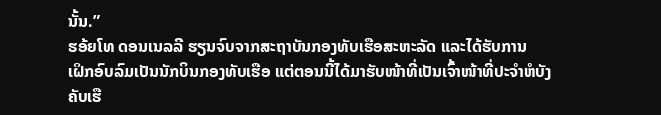ນັ້ນ.”
ຮອ້ຍໂທ ດອນເນລລີ ຮຽນຈົບຈາກສະຖາບັນກອງທັບເຮືອສະຫະລັດ ແລະໄດ້ຮັບການ
ເຝິກອົບລົມເປັນນັກບິນກອງທັບເຮືອ ແຕ່ຕອນນີ້ໄດ້ມາຮັບໜ້າທີ່ເປັນເຈົ້າໜ້າທີ່ປະຈໍາຫໍບັງ
ຄັບເຮື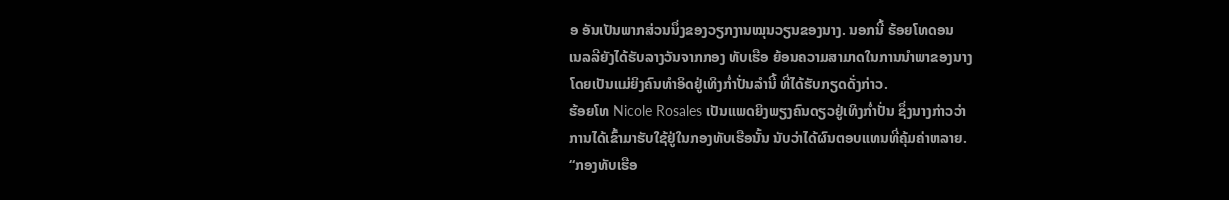ອ ອັນເປັນພາກສ່ວນນຶ່ງຂອງວຽກງານໝຸນວຽນຂອງນາງ. ນອກນີ້ ຮ້ອຍໂທດອນ
ເນລລີຍັງໄດ້ຮັບລາງວັນຈາກກອງ ທັບເຮືອ ຍ້ອນຄວາມສາມາດໃນການນໍາພາຂອງນາງ
ໂດຍເປັນແມ່ຍິງຄົນທໍາອິດຢູ່ເທິງກໍ່າປັ່ນລໍານີ້ ທີ່ໄດ້ຮັບກຽດດັ່ງກ່າວ.
ຮ້ອຍໂທ Nicole Rosales ເປັນແພດຍິງພຽງຄົນດຽວຢູ່ເທິງກໍ່າປັ່ນ ຊຶ່ງນາງກ່າວວ່າ
ການໄດ້ເຂົ້າມາຮັບໃຊ້ຢູ່ໃນກອງທັບເຮືອນັ້ນ ນັບວ່າໄດ້ຜົນຕອບແທນທີ່ຄຸ້ມຄ່າຫລາຍ.
“ກອງທັບເຮືອ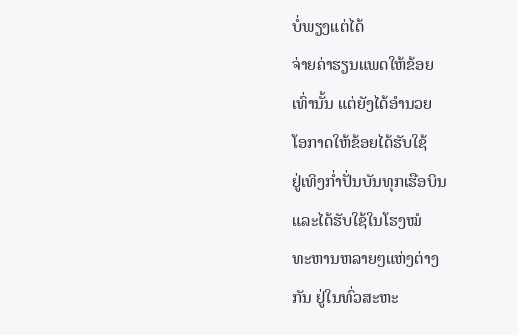ບໍ່ພຽງແຕ່ໄດ້
ຈ່າຍຄ່າຮຽນແພດໃຫ້ຂ້ອຍ
ເທົ່ານັ້ນ ແຕ່ຍັງໄດ້ອໍານວຍ
ໂອກາດໃຫ້ຂ້ອຍໄດ້ຮັບໃຊ້
ຢູ່ເທິງກໍ່າປັ່ນບັນທຸກເຮືອບິນ
ແລະໄດ້ຮັບໃຊ້ໃນໂຮງໝໍ
ທະຫານຫລາຍໆແຫ່ງຕ່າງ
ກັນ ຢູ່ໃນທົ່ວສະຫະ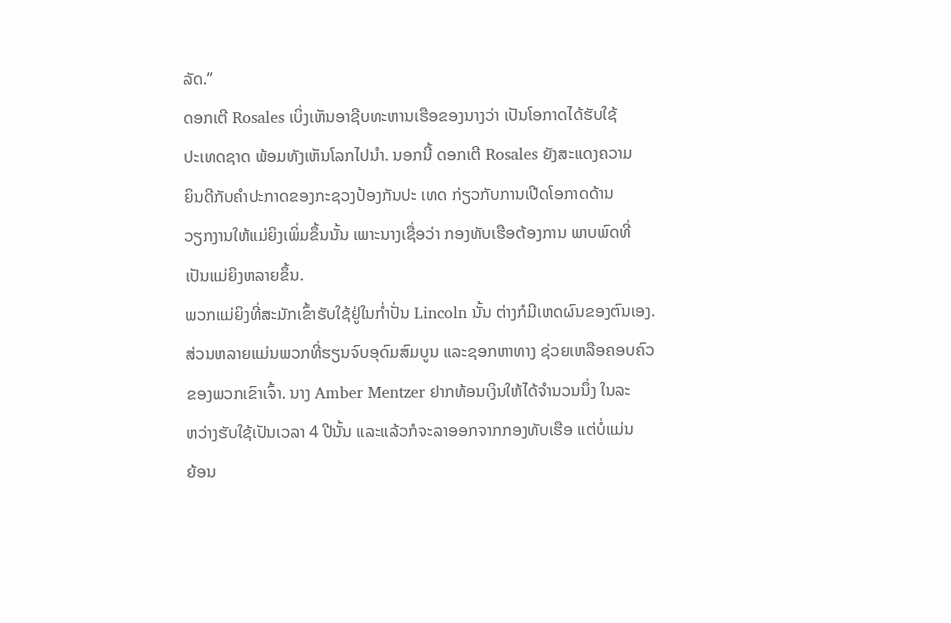ລັດ.”
ດອກເຕີ Rosales ເບິ່ງເຫັນອາຊີບທະຫານເຮືອຂອງນາງວ່າ ເປັນໂອກາດໄດ້ຮັບໃຊ້
ປະເທດຊາດ ພ້ອມທັງເຫັນໂລກໄປນໍາ. ນອກນີ້ ດອກເຕີ Rosales ຍັງສະແດງຄວາມ
ຍິນດີກັບຄໍາປະກາດຂອງກະຊວງປ້ອງກັນປະ ເທດ ກ່ຽວກັບການເປີດໂອກາດດ້ານ
ວຽກງານໃຫ້ແມ່ຍິງເພິ່ມຂຶ້ນນັ້ນ ເພາະນາງເຊື່ອວ່າ ກອງທັບເຮືອຕ້ອງການ ພາບພົດທີ່
ເປັນແມ່ຍິງຫລາຍຂຶ້ນ.
ພວກແມ່ຍິງທີ່ສະມັກເຂົ້າຮັບໃຊ້ຢູ່ໃນກໍ່າປັ່ນ Lincoln ນັ້ນ ຕ່າງກໍມີເຫດຜົນຂອງຕົນເອງ.
ສ່ວນຫລາຍແມ່ນພວກທີ່ຮຽນຈົບອຸດົມສົມບູນ ແລະຊອກຫາທາງ ຊ່ວຍເຫລືອຄອບຄົວ
ຂອງພວກເຂົາເຈົ້າ. ນາງ Amber Mentzer ຢາກທ້ອນເງິນໃຫ້ໄດ້ຈໍານວນນຶ່ງ ໃນລະ
ຫວ່າງຮັບໃຊ້ເປັນເວລາ 4 ປີນັ້ນ ແລະແລ້ວກໍຈະລາອອກຈາກກອງທັບເຮືອ ແຕ່ບໍ່ແມ່ນ
ຍ້ອນ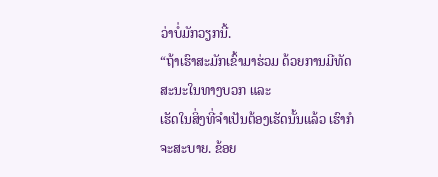ວ່າບໍ່ມັກວຽກນີ້.
“ຖ້າເຮົາສະມັກເຂົ້າມາຮ່ວມ ດ້ວຍການມີທັດສະນະໃນທາງບວກ ແລະ
ເຮັດໃນສິ່ງທີ່ຈໍາເປັນຕ້ອງເຮັດນັ້ນແລ້ວ ເຮົາກໍຈະສະບາຍ. ຂ້ອຍ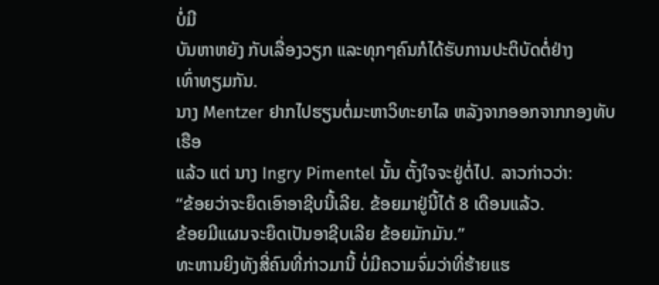ບໍ່ມີ
ບັນຫາຫຍັງ ກັບເລື່ອງວຽກ ແລະທຸກໆຄົນກໍໄດ້ຮັບການປະຕິບັດຕໍ່ຢ່າງ
ເທົ່າທຽມກັນ.
ນາງ Mentzer ຢາກໄປຮຽນຕໍ່ມະຫາວິທະຍາໄລ ຫລັງຈາກອອກຈາກກອງທັບເຮືອ
ແລ້ວ ແຕ່ ນາງ Ingry Pimentel ນັ້ນ ຕັ້ງໃຈຈະຢູ່ຕໍ່ໄປ. ລາວກ່າວວ່າ:
“ຂ້ອຍວ່າຈະຍຶດເອົາອາຊີບນີ້ເລີຍ. ຂ້ອຍມາຢູ່ນີ້ໄດ້ 8 ເດືອນແລ້ວ.
ຂ້ອຍມີແຜນຈະຍຶດເປັນອາຊີບເລີຍ ຂ້ອຍມັກມັນ.”
ທະຫານຍິງທັງສີ່ຄົນທີ່ກ່າວມານີ້ ບໍ່ມີຄວາມຈົ່ມວ່າທີ່ຮ້າຍແຮ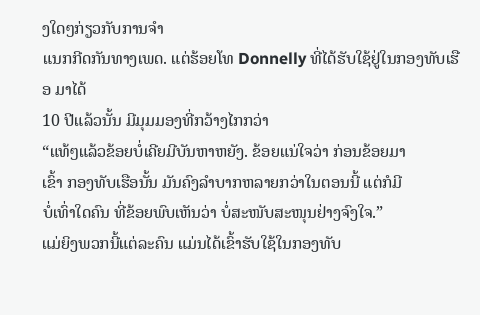ງໃດໆກ່ຽວກັບການຈໍາ
ແນກກີດກັນທາງເພດ. ແຕ່ຮ້ອຍໂທ Donnelly ທີ່ໄດ້ຮັບໃຊ້ຢູ່ໃນກອງທັບເຮືອ ມາໄດ້
10 ປີແລ້ວນັ້ນ ມີມຸມມອງທີ່ກວ້າງໄກກວ່າ
“ແທ້ໆແລ້ວຂ້ອຍບໍ່ເຄີຍມີບັນຫາຫຍັງ. ຂ້ອຍແນ່ໃຈວ່າ ກ່ອນຂ້ອຍມາ
ເຂົ້າ ກອງທັບເຮືອນັ້ນ ມັນຄົງລໍາບາກຫລາຍກວ່າໃນຕອນນີ້ ແຕ່ກໍມີ
ບໍ່ເທົ່າໃດຄົນ ທີ່ຂ້ອຍພົບເຫັນວ່າ ບໍ່ສະໜັບສະໜຸນຢ່າງຈົງໃຈ.”
ແມ່ຍິງພວກນີ້ແຕ່ລະຄົນ ແມ່ນໄດ້ເຂົ້າຮັບໃຊ້ໃນກອງທັບ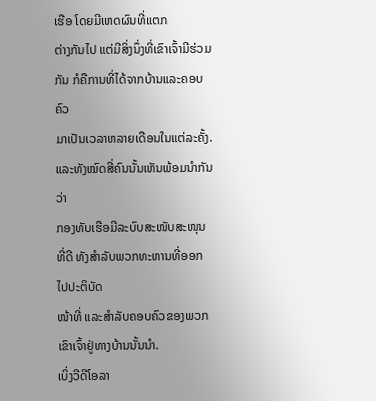ເຮືອ ໂດຍມີເຫດຜົນທີ່ແຕກ
ຕ່າງກັນໄປ ແຕ່ມີສິ່ງນຶ່ງທີ່ເຂົາເຈົ້າມີຮ່ວມກັນ ກໍຄືການທີ່ໄດ້ຈາກບ້ານແລະຄອບຄົວ
ມາເປັນເວລາຫລາຍເດືອນໃນແຕ່ລະຄັ້ງ. ແລະທັງໝົດສີ່ຄົນນັ້ນເຫັນພ້ອມນໍາກັນວ່າ
ກອງທັບເຮືອມີລະບົບສະໜັບສະໜຸນທີ່ດີ ທັງສໍາລັບພວກທະຫານທີ່ອອກໄປປະຕິບັດ
ໜ້າທີ່ ແລະສໍາລັບຄອບຄົວຂອງພວກເຂົາເຈົ້າຢູ່ທາງບ້ານນັ້ນນໍາ.
ເບິ່ງວີດີໂອລາ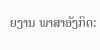ຍງານ ພາສາອັງກິດ: